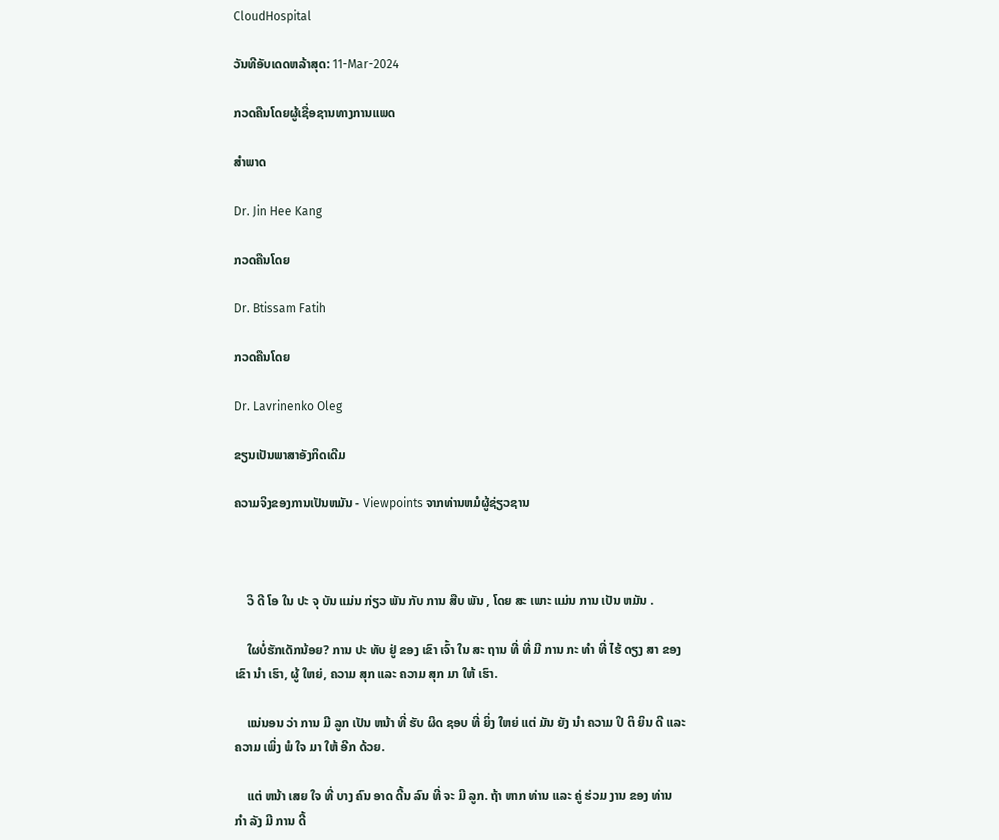CloudHospital

ວັນທີອັບເດດຫລ້າສຸດ: 11-Mar-2024

ກວດຄືນໂດຍຜູ້ເຊື່ອຊານທາງການແພດ

ສຳພາດ

Dr. Jin Hee Kang

ກວດຄືນໂດຍ

Dr. Btissam Fatih

ກວດຄືນໂດຍ

Dr. Lavrinenko Oleg

ຂຽນເປັນພາສາອັງກິດເດີມ

ຄວາມຈິງຂອງການເປັນຫມັນ - Viewpoints ຈາກທ່ານຫມໍຜູ້ຊ່ຽວຊານ



    ວິ ດີ ໂອ ໃນ ປະ ຈຸ ບັນ ແມ່ນ ກ່ຽວ ພັນ ກັບ ການ ສືບ ພັນ , ໂດຍ ສະ ເພາະ ແມ່ນ ການ ເປັນ ຫມັນ .

    ໃຜບໍ່ຮັກເດັກນ້ອຍ? ການ ປະ ທັບ ຢູ່ ຂອງ ເຂົາ ເຈົ້າ ໃນ ສະ ຖານ ທີ່ ທີ່ ມີ ການ ກະ ທໍາ ທີ່ ໄຮ້ ດຽງ ສາ ຂອງ ເຂົາ ນໍາ ເຮົາ, ຜູ້ ໃຫຍ່, ຄວາມ ສຸກ ແລະ ຄວາມ ສຸກ ມາ ໃຫ້ ເຮົາ.

    ແນ່ນອນ ວ່າ ການ ມີ ລູກ ເປັນ ຫນ້າ ທີ່ ຮັບ ຜິດ ຊອບ ທີ່ ຍິ່ງ ໃຫຍ່ ແຕ່ ມັນ ຍັງ ນໍາ ຄວາມ ປິ ຕິ ຍິນ ດີ ແລະ ຄວາມ ເພິ່ງ ພໍ ໃຈ ມາ ໃຫ້ ອີກ ດ້ວຍ.

    ແຕ່ ຫນ້າ ເສຍ ໃຈ ທີ່ ບາງ ຄົນ ອາດ ດີ້ນ ລົນ ທີ່ ຈະ ມີ ລູກ. ຖ້າ ຫາກ ທ່ານ ແລະ ຄູ່ ຮ່ວມ ງານ ຂອງ ທ່ານ ກໍາ ລັງ ມີ ການ ດີ້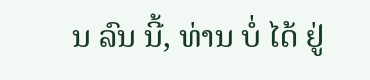ນ ລົນ ນີ້, ທ່ານ ບໍ່ ໄດ້ ຢູ່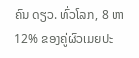ຄົນ ດຽວ. ທົ່ວໂລກ, 8 ຫາ 12% ຂອງຄູ່ຜົວເມຍປະ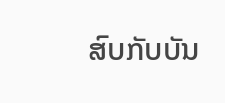ສົບກັບບັນ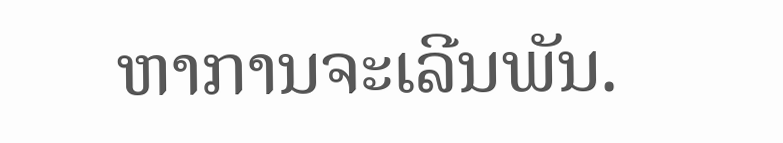ຫາການຈະເລີນພັນ.